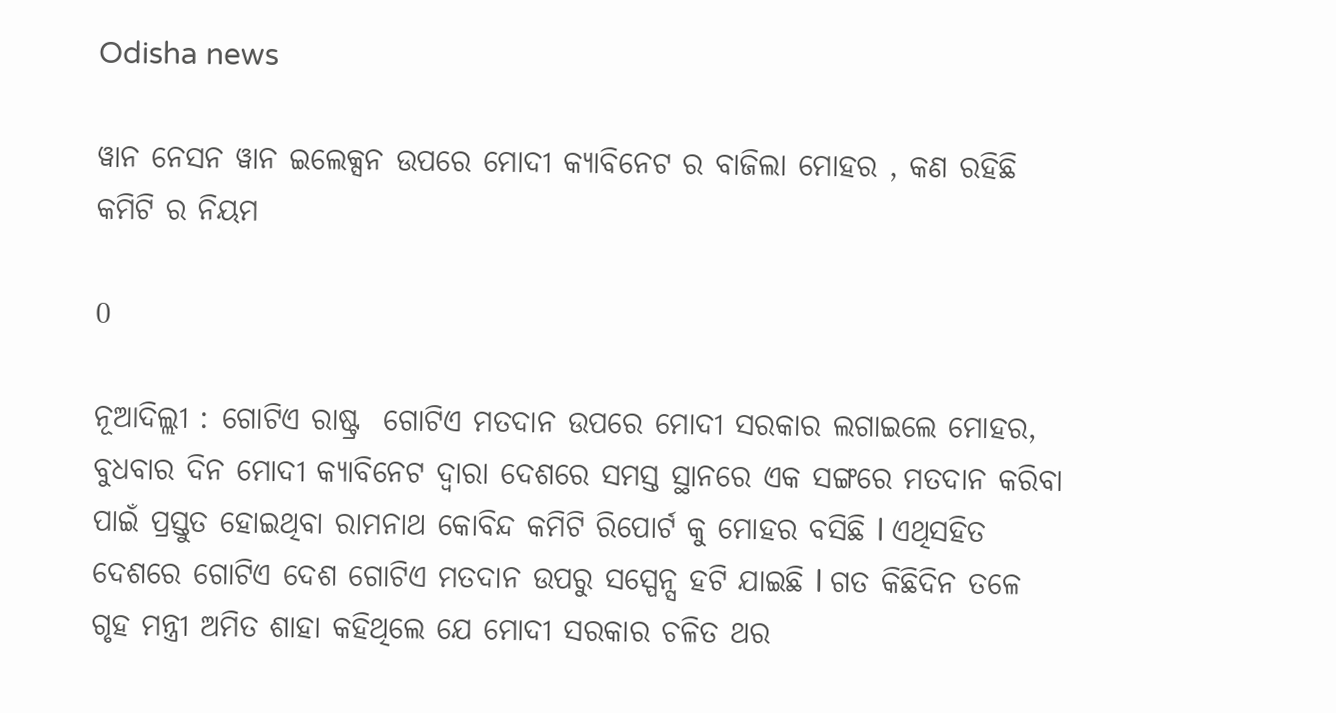Odisha news

ୱାନ ନେସନ ୱାନ ଇଲେକ୍ସନ ଉପରେ ମୋଦୀ କ୍ୟାବିନେଟ ର ବାଜିଲା ମୋହର , କଣ ରହିଛି କମିଟି ର ନିୟମ

0

ନୂଆଦିଲ୍ଲୀ : ଗୋଟିଏ ରାଷ୍ଟ୍ର  ଗୋଟିଏ ମତଦାନ ଉପରେ ମୋଦୀ ସରକାର ଲଗାଇଲେ ମୋହର, ବୁଧବାର ଦିନ ମୋଦୀ କ୍ୟାବିନେଟ ଦ୍ୱାରା ଦେଶରେ ସମସ୍ତ ସ୍ଥାନରେ ଏକ ସଙ୍ଗରେ ମତଦାନ କରିବା ପାଇଁ ପ୍ରସ୍ତୁତ ହୋଇଥିବା ରାମନାଥ କୋବିନ୍ଦ କମିଟି ରିପୋର୍ଟ କୁ ମୋହର ବସିଛି l ଏଥିସହିତ ଦେଶରେ ଗୋଟିଏ ଦେଶ ଗୋଟିଏ ମତଦାନ ଉପରୁ ସସ୍ପେନ୍ସ ହଟି ଯାଇଛି l ଗତ କିଛିଦିନ ତଳେ ଗୃହ ମନ୍ତ୍ରୀ ଅମିତ ଶାହା କହିଥିଲେ ଯେ ମୋଦୀ ସରକାର ଚଳିତ ଥର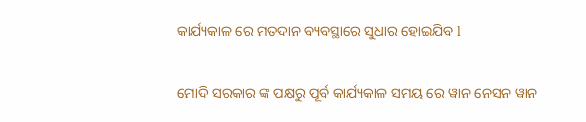କାର୍ଯ୍ୟକାଳ ରେ ମତଦାନ ବ୍ୟବସ୍ଥାରେ ସୁଧାର ହୋଇଯିବ l

ମୋଦି ସରକାର ଙ୍କ ପକ୍ଷରୁ ପୂର୍ବ କାର୍ଯ୍ୟକାଳ ସମୟ ରେ ୱାନ ନେସନ ୱାନ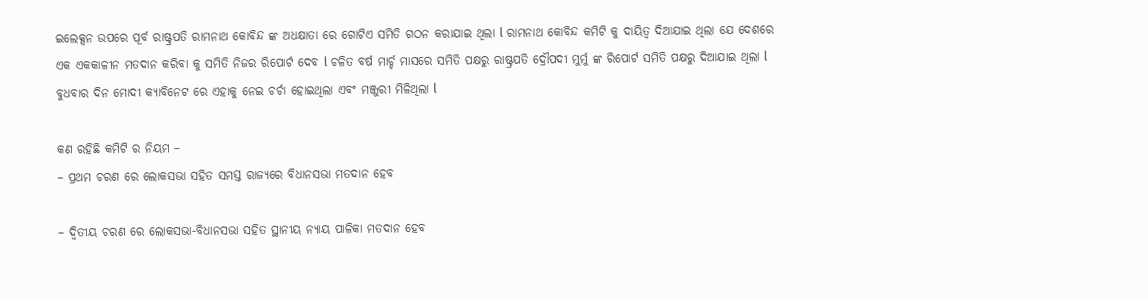ଇଲେକ୍ସନ ଉପରେ ପୂର୍ବ ରାଷ୍ଟ୍ରପତି ରାମନାଥ କୋବିନ୍ଦ ଙ୍କ ଅଧକ୍ଷାତା ରେ ଗୋଟିଏ ସମିତି ଗଠନ କରାଯାଇ ଥିଲା l ରାମନାଥ କୋବିନ୍ଦ କମିଟି କୁ ଦାୟିତ୍ୱ ଦିଆଯାଇ ଥିଲା ଯେ ଦେଶରେ ଏକ ଏକକାଳୀନ ମତଦାନ କରିବା କୁ ସମିତି ନିଜର ରିପୋର୍ଟ ଦେବ l ଚଳିତ ବର୍ଷ ମାର୍ଚ୍ଚ ମାସରେ ସମିତି ପକ୍ଷରୁ ରାଷ୍ଟ୍ରପତି ଦ୍ରୌପଦୀ ମୁର୍ମୁ ଙ୍କ ରିପୋର୍ଟ ସମିତି ପକ୍ଷରୁ ଦିଆଯାଇ ଥିଲା l  ବୁଧବାର ଦିନ ମୋଦୀ କ୍ୟାବିନେଟ ରେ ଏହାକୁ ନେଇ ଚର୍ଚା ହୋଇଥିଲା ଏବଂ ମଞ୍ଜୁରୀ ମିଳିଥିଲା l

କଣ ରହିଛି କମିଟି ର ନିୟମ –
– ପ୍ରଥମ ଚରଣ ରେ ଲୋକସଭା ସହିତ ସମସ୍ତ ରାଜ୍ୟରେ ବିଧାନସଭା ମତଦାନ ହେବ

– ଦ୍ଵିତୀୟ ଚରଣ ରେ ଲୋକସଭା-ବିଧାନସଭା ସହିତ ସ୍ଥାନୀୟ ନ୍ୟାୟ ପାଳିକା ମତଦାନ ହେବ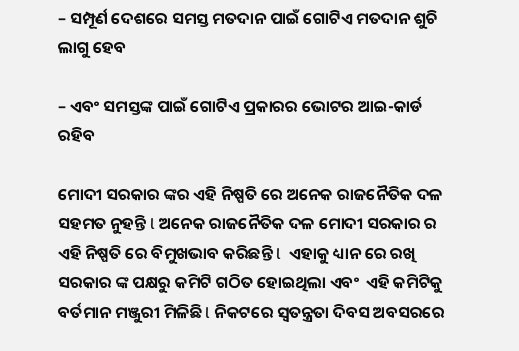– ସମ୍ପୂର୍ଣ ଦେଶରେ ସମସ୍ତ ମତଦାନ ପାଇଁ ଗୋଟିଏ ମତଦାନ ଶୁଚି ଲାଗୁ ହେବ

– ଏବଂ ସମସ୍ତଙ୍କ ପାଇଁ ଗୋଟିଏ ପ୍ରକାରର ଭୋଟର ଆଇ-କାର୍ଡ ରହିବ

ମୋଦୀ ସରକାର ଙ୍କର ଏହି ନିଷ୍ପତି ରେ ଅନେକ ରାଜନୈତିକ ଦଳ ସହମତ ନୁହନ୍ତି l ଅନେକ ରାଜନୈତିକ ଦଳ ମୋଦୀ ସରକାର ର ଏହି ନିଷ୍ପତି ରେ ବିମୁଖଭାବ କରିଛନ୍ତି l  ଏହାକୁ ଧ୍ୟାନ ରେ ରଖି ସରକାର ଙ୍କ ପକ୍ଷରୁ କମିଟି ଗଠିତ ହୋଇଥିଲା ଏବଂ  ଏହି କମିଟିକୁ ବର୍ତମାନ ମଞ୍ଜୁରୀ ମିଳିଛି l ନିକଟରେ ସ୍ୱତନ୍ତ୍ରତା ଦିବସ ଅବସରରେ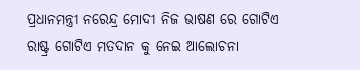ପ୍ରଧାନମନ୍ତ୍ରୀ ନରେନ୍ଦ୍ର ମୋଦୀ ନିଜ ଭାଷଣ ରେ ଗୋଟିଏ ରାଷ୍ଟ୍ର ଗୋଟିଏ ମତଦାନ କୁ ନେଇ ଆଲୋଚନା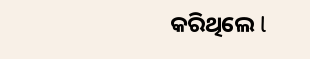କରିଥିଲେ l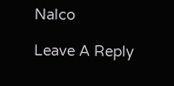Nalco

Leave A Reply